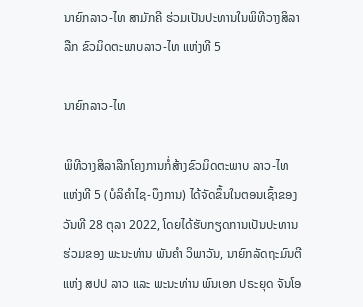ນາຍົກລາວ-ໄທ ສາມັກຄີ ຮ່ວມເປັນປະທານໃນພິທີວາງສິລາລືກ ຂົວມິດຕະພາບລາວ-ໄທ ແຫ່ງທີ 5

ນາຍົກລາວ-ໄທ

ພິທີວາງສິລາລືກໂຄງການກໍ່ສ້າງຂົວມິດຕະພາບ ລາວ-ໄທ ແຫ່ງທີ 5 (ບໍລິຄຳໄຊ-ບຶງການ) ໄດ້ຈັດຂຶ້ນໃນຕອນເຊົ້າຂອງວັນທີ 28 ຕຸລາ 2022, ໂດຍໄດ້ຮັບກຽດການເປັນປະທານຮ່ວມຂອງ ພະນະທ່ານ ພັນຄຳ ວິພາວັນ, ນາຍົກລັດຖະມົນຕີ ແຫ່ງ ສປປ ລາວ ແລະ ພະນະທ່ານ ພົນເອກ ປຣະຍຸດ ຈັນໂອ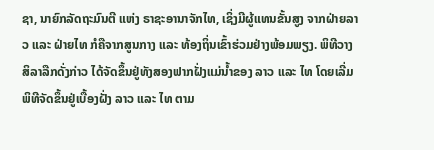ຊາ, ນາຍົກລັດຖະມົນຕີ ແຫ່ງ ຣາຊະອານາຈັກໄທ, ເຊິ່ງມີຜູ້ແທນຂັ້ນສູງ ຈາກຝ່າຍລາວ ແລະ ຝ່າຍໄທ ກໍຄືຈາກສູນກາງ ແລະ ທ້ອງຖິ່ນເຂົ້າຮ່ວມຢ່າງພ້ອມພຽງ. ພິທີວາງສິລາລືກດັ່ງກ່າວ ໄດ້ຈັດຂຶ້ນຢູ່ທັງສອງຟາກຝັ່ງແມ່ນໍ້າຂອງ ລາວ ແລະ ໄທ ໂດຍເລີ່ມພິທີຈັດຂຶ້ນຢູ່ເບື້ອງຝັ່ງ ລາວ ແລະ ໄທ ຕາມ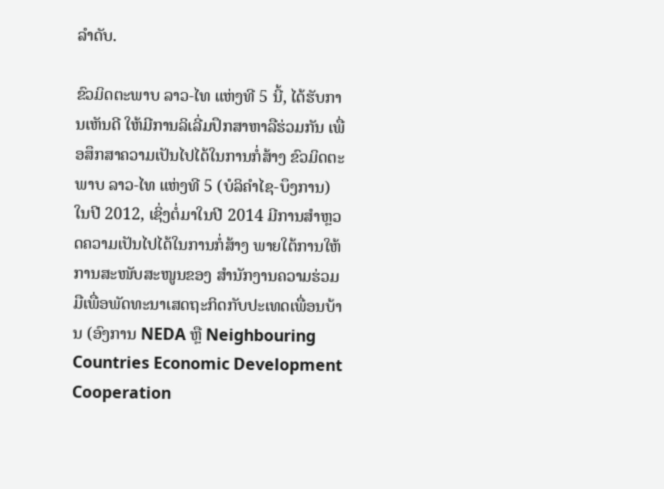ລໍາດັບ.

ຂົວມິດຕະພາບ ລາວ-ໄທ ແຫ່ງທີ 5 ນີ້, ໄດ້ຮັບການເຫັນດີ ໃຫ້ມີການລິເລີ່ມປຶກສາຫາລືຮ່ວມກັນ ເພື່ອສຶກສາຄວາມເປັນໄປໄດ້ໃນການກໍ່ສ້າງ ຂົວມິດຕະພາບ ລາວ-ໄທ ແຫ່ງທີ 5 (ບໍລິຄຳໄຊ-ບຶງການ) ໃນປີ 2012, ເຊິ່ງຕໍ່ມາໃນປີ 2014 ມີການສໍາຫຼວດຄວາມເປັນໄປໄດ້ໃນການກໍ່ສ້າງ ພາຍໃຕ້ການໃຫ້ການສະໜັບສະໜູນຂອງ ສໍານັກງານຄວາມຮ່ວມມືເພື່ອພັດທະນາເສດຖະກິດກັບປະເທດເພື່ອນບ້ານ (ອົງການ NEDA ຫຼື Neighbouring Countries Economic Development Cooperation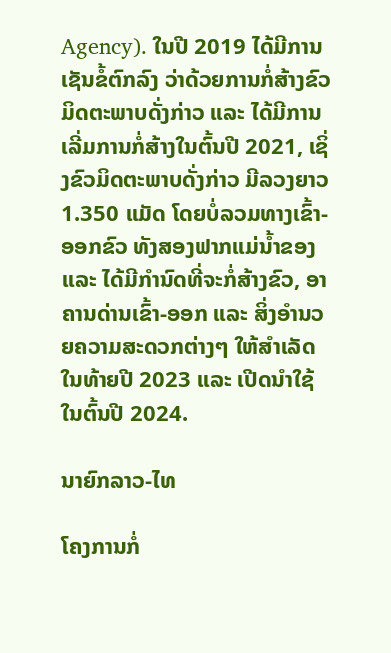Agency). ໃນປີ 2019 ໄດ້ມີການເຊັນຂໍ້ຕົກລົງ ວ່າດ້ວຍການກໍ່ສ້າງຂົວມິດຕະພາບດັ່ງກ່າວ ແລະ ໄດ້ມີການເລີ່ມການກໍ່ສ້າງໃນຕົ້ນປີ 2021, ເຊິ່ງຂົວມິດຕະພາບດັ່ງກ່າວ ມີລວງຍາວ 1.350 ແມັດ ໂດຍບໍ່ລວມທາງເຂົ້າ-ອອກຂົວ ທັງສອງຟາກແມ່ນໍ້າຂອງ ແລະ ໄດ້ມີກໍານົດທີ່ຈະກໍ່ສ້າງຂົວ, ອາຄານດ່ານເຂົ້າ-ອອກ ແລະ ສິ່ງອໍານວຍຄວາມສະດວກຕ່າງໆ ໃຫ້ສໍາເລັດໃນທ້າຍປີ 2023 ແລະ ເປີດນໍາໃຊ້ໃນຕົ້ນປີ 2024.

ນາຍົກລາວ-ໄທ

ໂຄງການກໍ່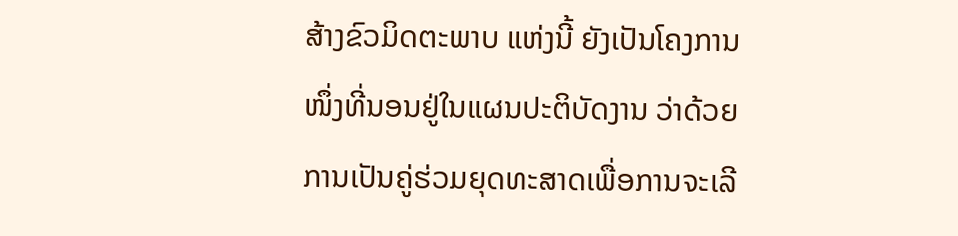ສ້າງຂົວມິດຕະພາບ ແຫ່ງນີ້ ຍັງເປັນໂຄງການໜຶ່ງທີ່ນອນຢູ່ໃນແຜນປະຕິບັດງານ ວ່າດ້ວຍການເປັນຄູ່ຮ່ວມຍຸດທະສາດເພື່ອການຈະເລີ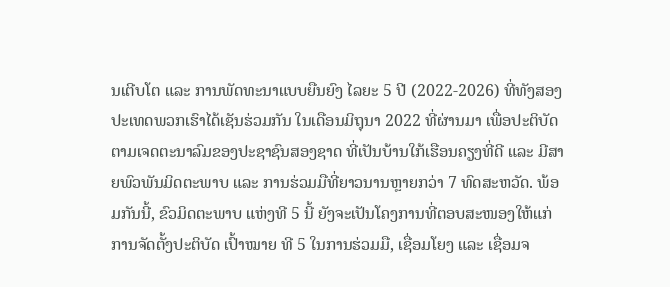ນເຕີບໂຕ ແລະ ການພັດທະນາແບບຍືນຍົງ ໄລຍະ 5 ປີ (2022-2026) ທີ່ທັງສອງປະເທດພວກເຮົາໄດ້ເຊັນຮ່ວມກັນ ໃນເດືອນມິຖຸນາ 2022 ທີ່ຜ່ານມາ ເພື່ອປະຕິບັດຕາມເຈດຕະນາລົມຂອງປະຊາຊົນສອງຊາດ ທີ່ເປັນບ້ານໃກ້ເຮືອນຄຽງທີ່ດີ ແລະ ມີສາຍພົວພັນມິດຕະພາບ ແລະ ການຮ່ວມມືທີ່ຍາວນານຫຼາຍກວ່າ 7 ທົດສະຫວັດ. ພ້ອມກັນນີ້, ຂົວມິດຕະພາບ ແຫ່ງທີ 5 ນີ້ ຍັງຈະເປັນໂຄງການທີ່ຕອບສະໜອງໃຫ້ແກ່ການຈັດຕັ້ງປະຕິບັດ ເປົ້າໝາຍ ທີ 5 ໃນການຮ່ວມມື, ເຊື່ອມໂຍງ ແລະ ເຊື່ອມຈ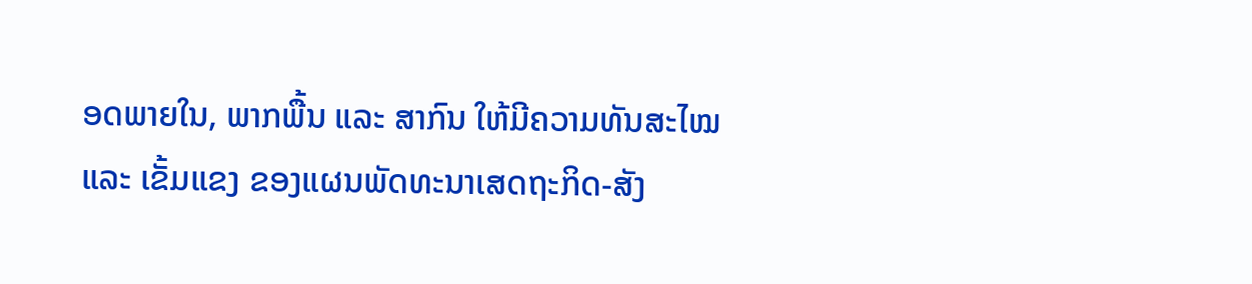ອດພາຍໃນ, ພາກພື້ນ ແລະ ສາກົນ ໃຫ້ມີຄວາມທັນສະໄໝ ແລະ ເຂັ້ມແຂງ ຂອງແຜນພັດທະນາເສດຖະກິດ-ສັງ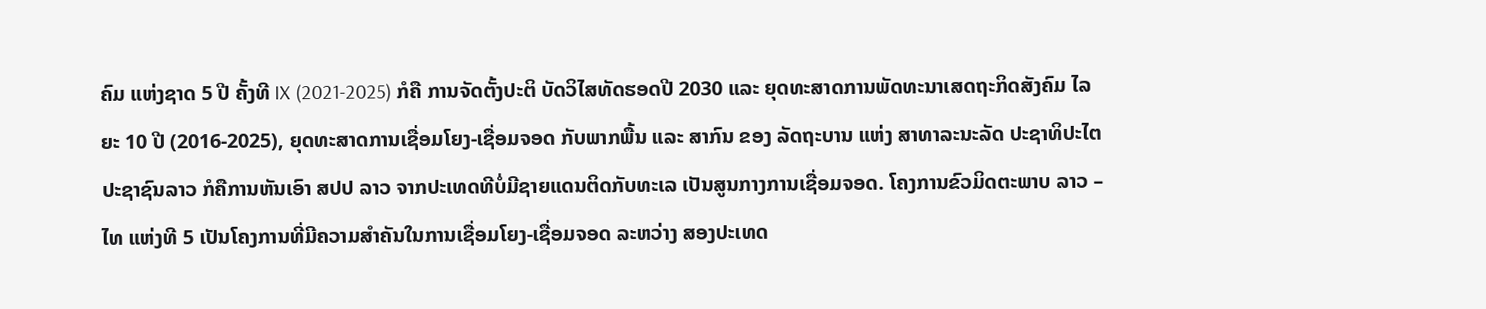ຄົມ ແຫ່ງຊາດ 5 ປີ ຄັ້ງທີ IX (2021-2025) ກໍຄື ການຈັດຕັ້ງປະຕິ ບັດວິໄສທັດຮອດປີ 2030 ແລະ ຍຸດທະສາດການພັດທະນາເສດຖະກິດສັງຄົມ ໄລຍະ 10 ປີ (2016-2025), ຍຸດທະສາດການເຊື່ອມໂຍງ-ເຊື່ອມຈອດ ກັບພາກພື້ນ ແລະ ສາກົນ ຂອງ ລັດຖະບານ ແຫ່ງ ສາທາລະນະລັດ ປະຊາທິປະໄຕ ປະຊາຊົນລາວ ກໍຄືການຫັນເອົາ ສປປ ລາວ ຈາກປະເທດທີບໍ່ມີຊາຍແດນຕິດກັບທະເລ ເປັນສູນກາງການເຊື່ອມຈອດ. ໂຄງການຂົວມິດຕະພາບ ລາວ – ໄທ ແຫ່ງທີ 5 ເປັນໂຄງການທີ່ມີຄວາມສໍາຄັນໃນການເຊື່ອມໂຍງ-ເຊື່ອມຈອດ ລະຫວ່າງ ສອງປະເທດ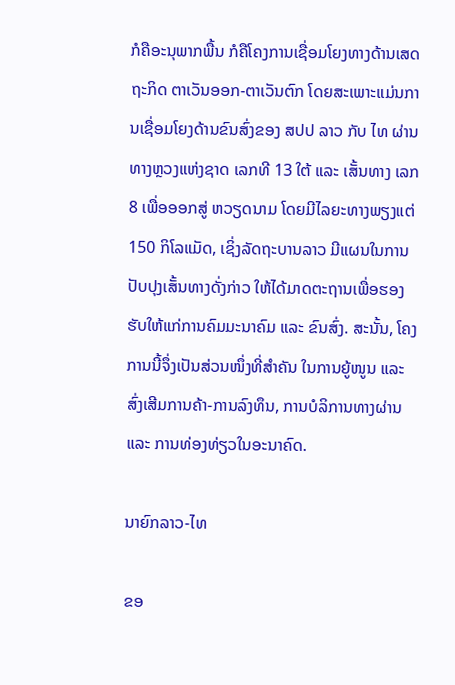ກໍຄືອະນຸພາກພື້ນ ກໍຄືໂຄງການເຊື່ອມໂຍງທາງດ້ານເສດຖະກິດ ຕາເວັນອອກ-ຕາເວັນຕົກ ໂດຍສະເພາະແມ່ນການເຊື່ອມໂຍງດ້ານຂົນສົ່ງຂອງ ສປປ ລາວ ກັບ ໄທ ຜ່ານທາງຫຼວງແຫ່ງຊາດ ເລກທີ 13 ໃຕ້ ແລະ ເສັ້ນທາງ ເລກ 8 ເພື່ອອອກສູ່ ຫວຽດນາມ ໂດຍມີໄລຍະທາງພຽງແຕ່ 150 ກິໂລແມັດ, ເຊິ່ງລັດຖະບານລາວ ມີແຜນໃນການປັບປຸງເສັ້ນທາງດັ່ງກ່າວ ໃຫ້ໄດ້ມາດຕະຖານເພື່ອຮອງຮັບໃຫ້ແກ່ການຄົມມະນາຄົມ ແລະ ຂົນສົ່ງ. ສະນັ້ນ, ໂຄງການນີ້ຈຶ່ງເປັນສ່ວນໜຶ່ງທີ່ສໍາຄັນ ໃນການຍູ້ໜູນ ແລະ ສົ່ງເສີມການຄ້າ-ການລົງທຶນ, ການບໍລິການທາງຜ່ານ ແລະ ການທ່ອງທ່ຽວໃນອະນາຄົດ.

ນາຍົກລາວ-ໄທ

ຂອ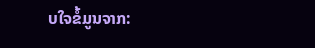ບໃຈຂໍ້ມູນຈາກ: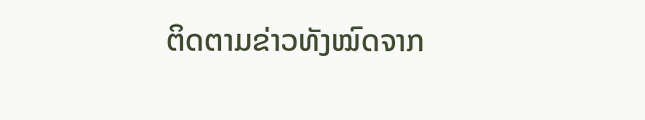ຕິດຕາມຂ່າວທັງໝົດຈາກ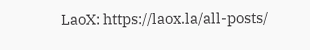LaoX: https://laox.la/all-posts/